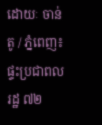ដោយៈ ចាន់តូ / ភ្នំពេញ៖ ផ្ទះប្រជាពលរដ្ឋ ៧២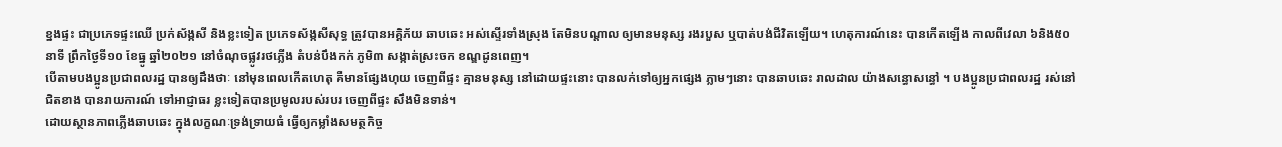ខ្នងផ្ទះ ជាប្រភេទផ្ទះឈើ ប្រក់ស័ង្កសី និងខ្លះទៀត ប្រភេទស័ង្កសីសុទ្ធ ត្រូវបានអគ្គិភ័យ ឆាបឆេះ អស់ស្ទើរទាំងស្រុង តែមិនបណ្ដាល ឲ្យមានមនុស្ស រងរបួស ឬបាត់បង់ជីវិតឡើយ។ ហេតុការណ៍នេះ បានកើតឡើង កាលពីវេលា ៦និង៥០ នាទី ព្រឹកថ្ងៃទី១០ ខែធ្នូ ឆ្នាំ២០២១ នៅចំណុចផ្លូវរថភ្លើង តំបន់បឹងកក់ ភូមិ៣ សង្កាត់ស្រះចក ខណ្ឌដូនពេញ។
បើតាមបងប្អូនប្រជាពលរដ្ឋ បានឲ្យដឹងថាៈ នៅមុនពេលកើតហេតុ គឺមានផ្សែងហុយ ចេញពីផ្ទះ គ្មានមនុស្ស នៅដោយផ្ទះនោះ បានលក់ទៅឲ្យអ្នកផ្សេង ភ្លាមៗនោះ បានឆាបឆេះ រាលដាល យ៉ាងសន្ធោសន្ធៅ ។ បងប្អូនប្រជាពលរដ្ឋ រស់នៅជិតខាង បានរាយការណ៍ ទៅអាជ្ញាធរ ខ្លះទៀតបានប្រមូលរបស់របរ ចេញពីផ្ទះ សឹងមិនទាន់។
ដោយស្ថានភាពភ្លើងឆាបឆេះ ក្នុងលក្ខណៈទ្រង់ទ្រាយធំ ធ្វើឲ្យកម្លាំងសមត្ថកិច្ច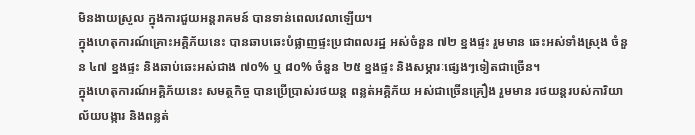មិនងាយស្រួល ក្នុងការជួយអន្តរាគមន៍ បានទាន់ពេលវេលាឡើយ។
ក្នុងហេតុការណ៍គ្រោះអគ្គិភ័យនេះ បានឆាបឆេះបំផ្លាញផ្ទះប្រជាពលរដ្ឋ អស់ចំនួន ៧២ ខ្នងផ្ទះ រួមមាន ឆេះអស់ទាំងស្រុង ចំនួន ៤៧ ខ្នងផ្ទះ និងឆាប់ឆេះអស់ជាង ៧០% ឬ ៨០% ចំនួន ២៥ ខ្នងផ្ទះ និងសម្ភារៈផ្សេងៗទៀតជាច្រើន។
ក្នុងហេតុការណ៍អគ្គិភ័យនេះ សមត្ថកិច្ច បានប្រើប្រាស់រថយន្ត ពន្លត់អគ្គិភ័យ អស់ជាច្រើនគ្រឿង រួមមាន រថយន្តរបស់ការិយាល័យបង្ការ និងពន្លត់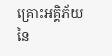គ្រោះអគ្គិភ័យ នៃ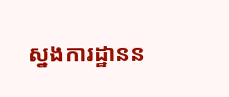ស្នងការដ្ឋានន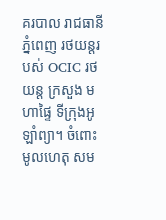គរបាល រាជធានីភ្នំពេញ រថយន្តរបស់ OCIC រថយន្ត ក្រសួង មហាផ្ទៃ ទីក្រុងអូឡាំព្យា។ ចំពោះមូលហេតុ សម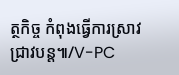ត្ថកិច្ច កំពុងធ្វើការស្រាវជ្រាវបន្ត៕/V-PC